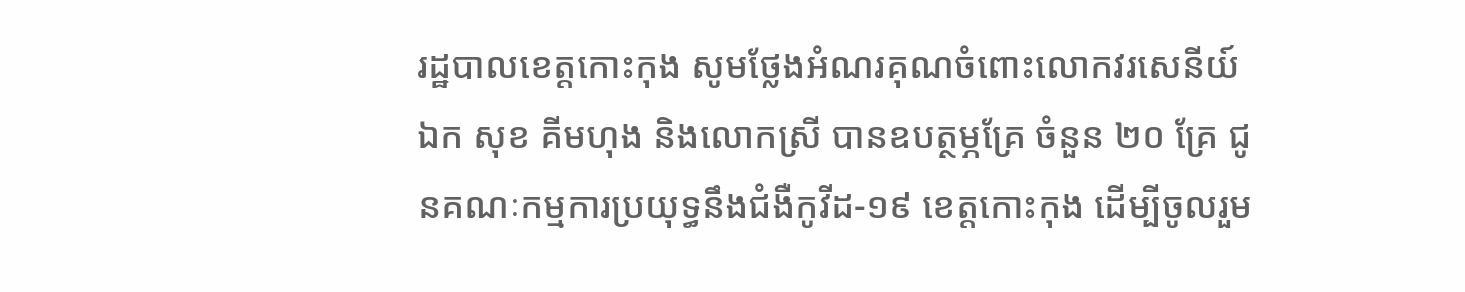រដ្ឋបាលខេត្តកោះកុង សូមថ្លែងអំណរគុណចំពោះលោកវរសេនីយ៍ឯក សុខ គីមហុង និងលោកស្រី បានឧបត្ថម្ភគ្រែ ចំនួន ២០ គ្រែ ជូនគណៈកម្មការប្រយុទ្ធនឹងជំងឺកូវីដ-១៩ ខេត្តកោះកុង ដើម្បីចូលរួម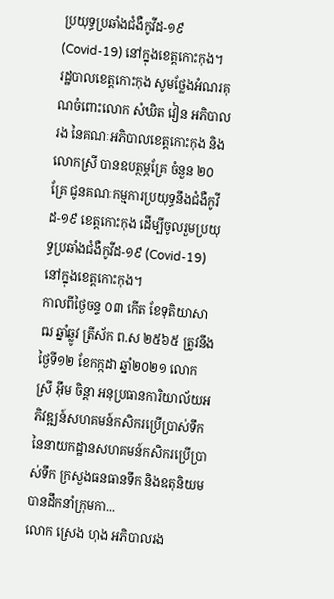ប្រយុទ្ធប្រឆាំងជំងឺកូវីដ-១៩ (Covid-19) នៅក្នុងខេត្តកោះកុង។
រដ្ឋបាលខេត្តកោះកុង សូមថ្លែងអំណរគុណចំពោះលោក សំឃិត វៀន អភិបាលរង នៃគណៈអភិបាលខេត្តកោះកុង និងលោកស្រី បានឧបត្ថម្ភគ្រែ ចំនួន ២០ គ្រែ ជូនគណៈកម្មការប្រយុទ្ធនឹងជំងឺកូវីដ-១៩ ខេត្តកោះកុង ដើម្បីចូលរួមប្រយុទ្ធប្រឆាំងជំងឺកូវីដ-១៩ (Covid-19) នៅក្នុងខេត្តកោះកុង។
កាលពីថ្ងៃចន្ទ ០៣ កើត ខែទុតិយាសាឍ ឆ្នាំឆ្លូវ ត្រីស័ក ព.ស ២៥៦៥ ត្រូវនឹងថ្ងៃទី១២ ខែកក្កដា ឆ្នាំ២០២១ លោកស្រី អុឹម ចិន្តា អនុប្រធានការិយាល័យអភិវឌ្ឍន៍សហគមន៍កសិករប្រើប្រាស់ទឹក នៃនាយកដ្ឋានសហគមន៍កសិករប្រើប្រាស់ទឹក ក្រសួងធនធានទឹក និងឧតុនិយម បានដឹកនាំក្រុមកា...
លោក ស្រេង ហុង អភិបាលរង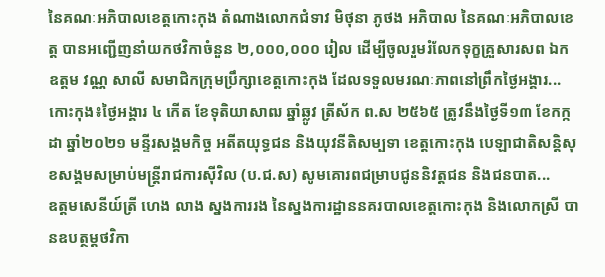នៃគណៈអភិបាលខេត្តកោះកុង តំណាងលោកជំទាវ មិថុនា ភូថង អភិបាល នៃគណៈអភិបាលខេត្ត បានអញ្ជើញនាំយកថវិកាចំនួន ២,០០០,០០០ រៀល ដើម្បីចូលរួមរំលែកទុក្ខគ្រួសារសព ឯកឧត្ដម វណ្ណ សាលី សមាជិកក្រុមប្រឹក្សាខេត្តកោះកុង ដែលទទួលមរណៈភាពនៅព្រឹកថ្ងៃអង្គារ...
កោះកុង៖ថ្ងៃអង្គារ ៤ កើត ខែទុតិយាសាឍ ឆ្នាំឆ្លូវ ត្រីស័ក ព.ស ២៥៦៥ ត្រូវនឹងថ្ងៃទី១៣ ខែកក្កដា ឆ្នាំ២០២១ មន្ទីរសង្គមកិច្ច អតីតយុទ្ធជន និងយុវនីតិសម្បទា ខេត្តកោះកុង បេឡាជាតិសន្តិសុខសង្គមសម្រាប់មន្រ្តីរាជការស៊ីវិល (ប.ជ.ស) សូមគោរពជម្រាបជូននិវត្តជន និងជនបាត...
ឧត្តមសេនីយ៍ត្រី ហេង លាង ស្នងការរង នៃស្នងការដ្ឋាននគរបាលខេត្តកោះកុង និងលោកស្រី បានឧបត្ថម្តថវិកា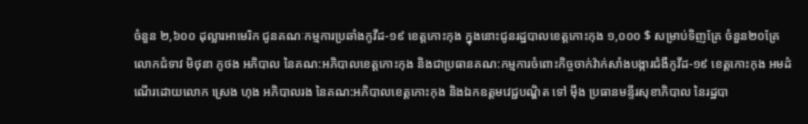ចំនួន ២,៦០០ ដុល្លារអាមេរិក ជូនគណៈកម្មការប្រឆាំងកូវីដ-១៩ ខេត្តកោះកុង ក្នុងនោះជូនរដ្ឋបាលខេត្តកោះកុង ១,០០០ $ សម្រាប់ទិញគ្រែ ចំនួន២០គ្រែ
លោកជំទាវ មិថុនា ភូថង អភិបាល នៃគណ:អភិបាលខេត្តកោះកុង និងជាប្រធានគណ:កម្មការចំពោះកិច្ចចាក់វ៉ាក់សាំងបង្ការជំងឺកូវីដ-១៩ ខេត្តកោះកុង អមដំណើរដោយលោក ស្រេង ហុង អភិបាលរង នៃគណ:អភិបាលខេត្តកោះកុង និងឯកឧត្តមវេជ្ជបណ្ឌិត ទៅ ម៉ឹង ប្រធានមន្ទីរសុខាភិបាល នៃរដ្ឋបា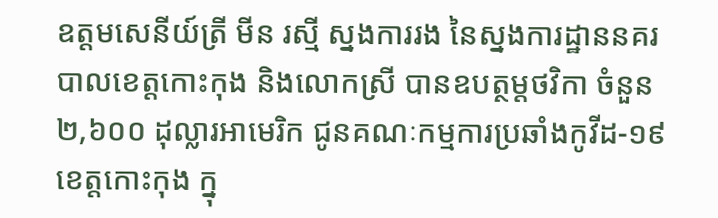ឧត្តមសេនីយ៍ត្រី មីន រស្មី ស្នងការរង នៃស្នងការដ្ឋាននគរបាលខេត្តកោះកុង និងលោកស្រី បានឧបត្ថម្តថវិកា ចំនួន ២,៦០០ ដុល្លារអាមេរិក ជូនគណៈកម្មការប្រឆាំងកូវីដ-១៩ ខេត្តកោះកុង ក្នុ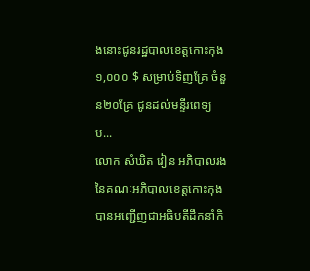ងនោះជូនរដ្ឋបាលខេត្តកោះកុង ១,០០០ $ សម្រាប់ទិញគ្រែ ចំនួន២០គ្រែ ជូនដល់មន្ទីរពេទ្យប...
លោក សំឃិត វៀន អភិបាលរង នៃគណៈអភិបាលខេត្តកោះកុង បានអញ្ជើញជាអធិបតីដឹកនាំកិ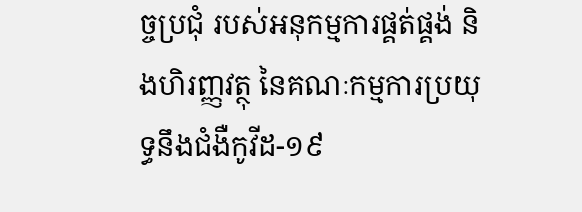ច្ចប្រជុំ របស់អនុកម្មការផ្គត់ផ្គង់ និងហិរញ្ញវត្ថុ នៃគណៈកម្មការប្រយុទ្ធនឹងជំងឺកូវីដ-១៩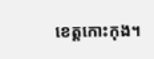ខេត្តកោះកុង។